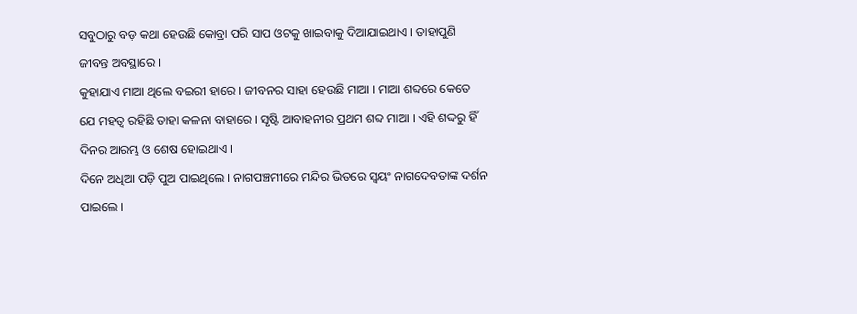ସବୁଠାରୁ ବଡ଼ କଥା ହେଉଛି କୋବ୍ରା ପରି ସାପ ଓଟକୁ ଖାଇବାକୁ ଦିଆଯାଇଥାଏ । ତାହାପୁଣି ଜୀବନ୍ତ ଅବସ୍ଥାରେ ।
କୁହାଯାଏ ମାଆ ଥିଲେ ବଇରୀ ହାରେ । ଜୀବନର ସାହା ହେଉଛି ମାଆ । ମାଆ ଶବ୍ଦରେ କେତେ ଯେ ମହତ୍ୱ ରହିଛି ତାହା କଳନା ବାହାରେ । ସୃଷ୍ଟି ଆବାହନୀର ପ୍ରଥମ ଶବ୍ଦ ମାଆ । ଏହି ଶଦ୍ଦରୁ ହିଁ ଦିନର ଆରମ୍ଭ ଓ ଶେଷ ହୋଇଥାଏ ।
ଦିନେ ଅଧିଆ ପଡ଼ି ପୁଅ ପାଇଥିଲେ । ନାଗପଞ୍ଚମୀରେ ମନ୍ଦିର ଭିତରେ ସ୍ୱୟଂ ନାଗଦେବତାଙ୍କ ଦର୍ଶନ ପାଇଲେ ।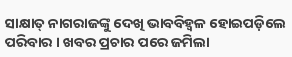ସାକ୍ଷାତ୍ ନାଗରାଜଙ୍କୁ ଦେଖି ଭାବବିହ୍ୱଳ ହୋଇପଡ଼ିଲେ ପରିବାର । ଖବର ପ୍ରଚାର ପରେ ଜମିଲା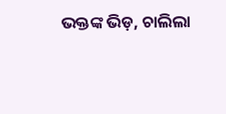ଭକ୍ତଙ୍କ ଭିଡ଼, ଚାଲିଲା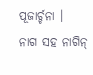ପୂଜାର୍ଚ୍ଚନା ।
ନାଗ ସହ ନାଗିନ୍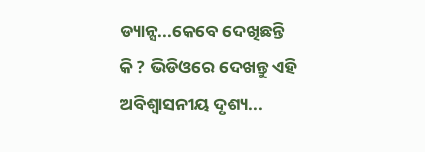ଡ୍ୟାନ୍ସ...କେବେ ଦେଖିଛନ୍ତି କି ? ଭିଡିଓରେ ଦେଖନ୍ତୁ ଏହି ଅବିଶ୍ୱାସନୀୟ ଦୃଶ୍ୟ...